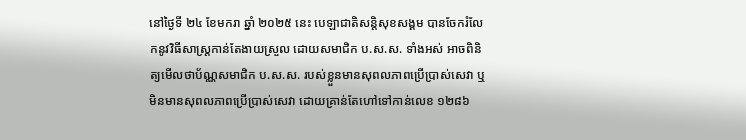នៅថ្ងៃទី ២៤ ខែមករា ឆ្នាំ ២០២៥ នេះ បេឡាជាតិសន្តិសុខសង្គម បានចែករំលែកនូវវិធីសាស្ត្រកាន់តែងាយស្រួល ដោយសមាជិក ប.ស.ស. ទាំងអស់ អាចពិនិត្យមើលថាប័ណ្ណសមាជិក ប.ស.ស. របស់ខ្លួនមានសុពលភាពប្រើប្រាស់សេវា ឬ មិនមានសុពលភាពប្រើប្រាស់សេវា ដោយគ្រាន់តែហៅទៅកាន់លេខ ១២៨៦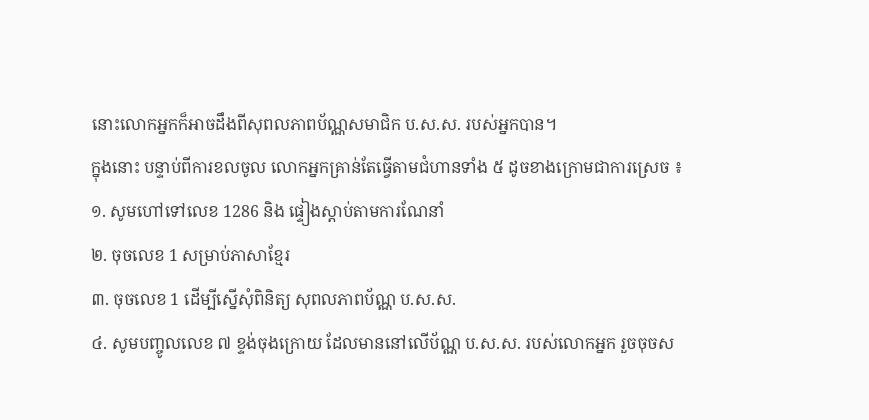នោះលោកអ្នកក៏អាចដឹងពីសុពលភាពប័ណ្ណសមាជិក ប.ស.ស. របស់អ្នកបាន។
ក្នុងនោះ បន្ទាប់ពីការខលចូល លោកអ្នកគ្រាន់តែធ្វើតាមជំហានទាំង ៥ ដូចខាងក្រោមជាការស្រេច ៖
១. សូមហៅទៅលេខ 1286 និង ផ្ទៀងស្តាប់តាមការណែនាំ
២. ចុចលេខ 1 សម្រាប់ភាសាខ្មែរ
៣. ចុចលេខ 1 ដើម្បីស្នើសុំពិនិត្យ សុពលភាពប័ណ្ណ ប.ស.ស.
៤. សូមបញ្ចូលលេខ ៧ ខ្ទង់ចុងក្រោយ ដែលមាននៅលើប័ណ្ណ ប.ស.ស. របស់លោកអ្នក រួចចុចស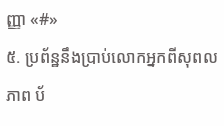ញ្ញា «#»
៥. ប្រព័ន្ឋនឹងប្រាប់លោកអ្នកពីសុពលភាព ប័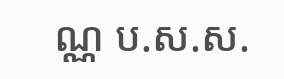ណ្ណ ប.ស.ស.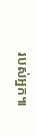របស់អ្នក៕